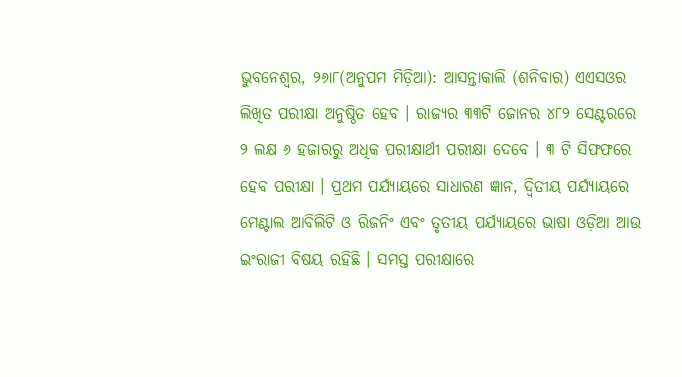ଭୁବନେଶ୍ୱର, ୨୬ା୮(ଅନୁପମ ମିଡ଼ିଆ): ଆସନ୍ତାକାଲି (ଶନିବାର) ଏଏସଓର ଲିଖିତ ପରୀକ୍ଷା ଅନୁଷ୍ଠିତ ହେବ । ରାଜ୍ୟର ୩୩ଟି ଜୋନର ୪୮୨ ସେଣ୍ଟରରେ ୨ ଲକ୍ଷ ୬ ହଜାରରୁ ଅଧିକ ପରୀକ୍ଷାର୍ଥୀ ପରୀକ୍ଷା ଦେବେ । ୩ ଟି ସିଫଫରେ ହେବ ପରୀକ୍ଷା । ପ୍ରଥମ ପର୍ଯ୍ୟାୟରେ ସାଧାରଣ ଜ୍ଞାନ, ଦ୍ୱିତୀୟ ପର୍ଯ୍ୟାୟରେ ମେଣ୍ଟାଲ ଆବିଲିଟି ଓ ରିଜନିଂ ଏବଂ ତୃତୀୟ ପର୍ଯ୍ୟାୟରେ ଭାଷା ଓଡ଼ିଆ ଆଉ ଇଂରାଜୀ ବିଷୟ ରହିଛି । ସମସ୍ତ ପରୀକ୍ଷାରେ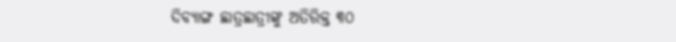ଦିବ୍ୟାଙ୍ଗ ଛାତ୍ରଛାତ୍ରୀଙ୍କୁ ଅତିରିକ୍ତ ୩୦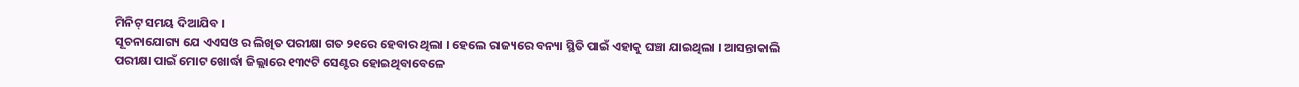ମିନିଟ୍ ସମୟ ଦିଆଯିବ ।
ସୂଚନାଯୋଗ୍ୟ ଯେ ଏଏସଓ ର ଲିଖିତ ପରୀକ୍ଷା ଗତ ୨୧ରେ ହେବାର ଥିଲା । ହେଲେ ରାଜ୍ୟରେ ବନ୍ୟା ସ୍ଥିତି ପାଇଁ ଏହାକୁ ଘଞ୍ଚା ଯାଇଥିଲା । ଆସନ୍ତାକାଲି ପରୀକ୍ଷା ପାଇଁ ମୋଟ ଖୋର୍ଦ୍ଧା ଜିଲ୍ଲାରେ ୧୩୯ଟି ସେଣ୍ଟର ହୋଇଥିବାବେଳେ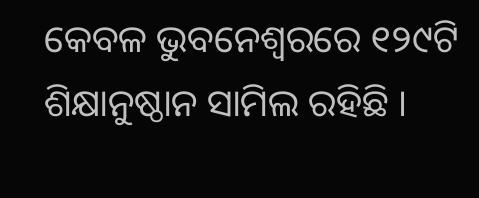କେବଳ ଭୁବନେଶ୍ୱରରେ ୧୨୯ଟି ଶିକ୍ଷାନୁଷ୍ଠାନ ସାମିଲ ରହିଛି ।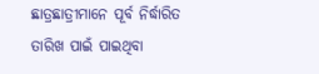ଛାତ୍ରଛାତ୍ରୀମାନେ ପୂର୍ବ ନିର୍ଦ୍ଧାରିତ ତାରିଖ ପାଇଁ ପାଇଥିବା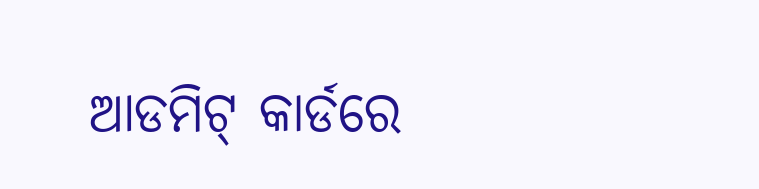ଆଡମିଟ୍ କାର୍ଡରେ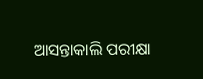ଆସନ୍ତାକାଲି ପରୀକ୍ଷା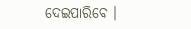ଦେଇପାରିବେ ।